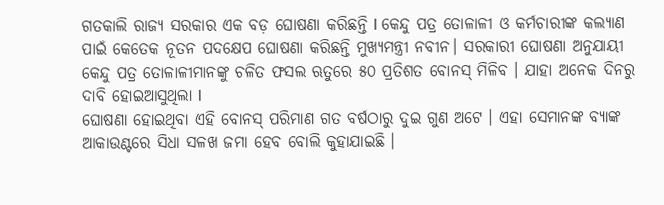ଗତକାଲି ରାଜ୍ୟ ସରକାର ଏକ ବଡ଼ ଘୋଷଣା କରିଛନ୍ତି l କେନ୍ଦୁ ପତ୍ର ତୋଳାଳୀ ଓ କର୍ମଚାରୀଙ୍କ କଲ୍ୟାଣ ପାଇଁ କେତେକ ନୂତନ ପଦକ୍ଷେପ ଘୋଷଣା କରିଛନ୍ତି ମୁଖ୍ୟମନ୍ତ୍ରୀ ନବୀନ। ସରକାରୀ ଘୋଷଣା ଅନୁଯାୟୀ କେନ୍ଦୁ ପତ୍ର ତୋଳାଳୀମାନଙ୍କୁ ଚଳିତ ଫସଲ ଋତୁରେ ୫୦ ପ୍ରତିଶତ ବୋନସ୍ ମିଳିବ । ଯାହା ଅନେକ ଦିନରୁ ଦାବି ହୋଇଆସୁଥିଲା l
ଘୋଷଣା ହୋଇଥିବା ଏହି ବୋନସ୍ ପରିମାଣ ଗତ ବର୍ଷଠାରୁ ଦୁଇ ଗୁଣ ଅଟେ । ଏହା ସେମାନଙ୍କ ବ୍ୟାଙ୍କ ଆକାଉଣ୍ଟରେ ସିଧା ସଳଖ ଜମା ହେବ ବୋଲି କୁହାଯାଇଛି ।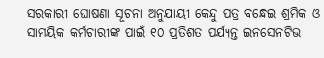ସରକାରୀ ଘୋଷଣା ସୂଚନା ଅନୁଯାୟୀ କେନ୍ଦୁ ପତ୍ର ବନ୍ଧେଇ ଶ୍ରମିକ ଓ ସାମୟିକ କର୍ମଚାରୀଙ୍କ ପାଇଁ ୧୦ ପ୍ରତିଶତ ପର୍ଯ୍ୟନ୍ତ ଇନସେନଟିଭ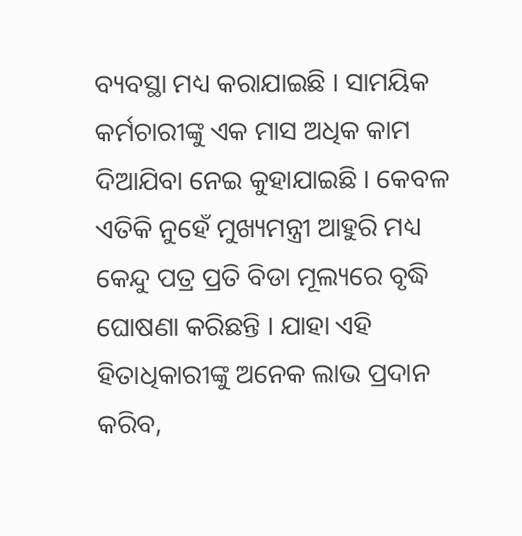ବ୍ୟବସ୍ଥା ମଧ୍ୟ କରାଯାଇଛି । ସାମୟିକ କର୍ମଚାରୀଙ୍କୁ ଏକ ମାସ ଅଧିକ କାମ ଦିଆଯିବା ନେଇ କୁହାଯାଇଛି । କେବଳ ଏତିକି ନୁହେଁ ମୁଖ୍ୟମନ୍ତ୍ରୀ ଆହୁରି ମଧ୍ୟ କେନ୍ଦୁ ପତ୍ର ପ୍ରତି ବିଡା ମୂଲ୍ୟରେ ବୃଦ୍ଧି ଘୋଷଣା କରିଛନ୍ତି । ଯାହା ଏହି ହିତାଧିକାରୀଙ୍କୁ ଅନେକ ଲାଭ ପ୍ରଦାନ କରିବ,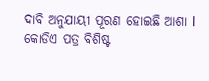ଦାବି ଅନୁଯାୟୀ ପୂରଣ ହୋଇଛି ଆଶା l କୋଡିଏ ପତ୍ର ବିଶିଷ୍ଟ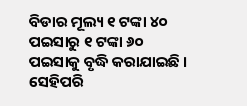ବିଡାର ମୂଲ୍ୟ ୧ ଟଙ୍କା ୪୦ ପଇସାରୁ ୧ ଟଙ୍କା ୬୦ ପଇସାକୁ ବୃଦ୍ଧି କରାଯାଇଛି । ସେହିପରି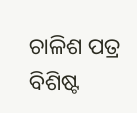ଚାଳିଶ ପତ୍ର ବିଶିଷ୍ଟ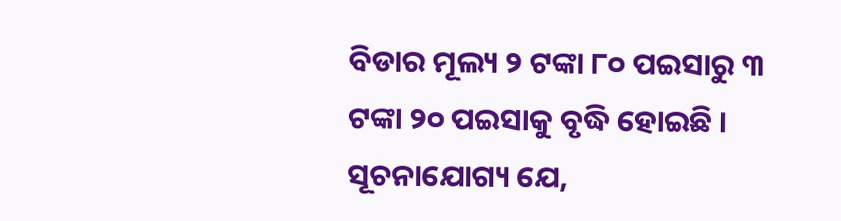ବିଡାର ମୂଲ୍ୟ ୨ ଟଙ୍କା ୮୦ ପଇସାରୁ ୩ ଟଙ୍କା ୨୦ ପଇସାକୁ ବୃଦ୍ଧି ହୋଇଛି ।
ସୂଚନାଯୋଗ୍ୟ ଯେ,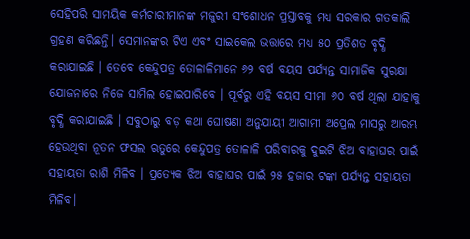ସେହିପରି ସାମୟିକ କର୍ମଚାରୀମାନଙ୍କ ମଜୁରୀ ସଂଶୋଧନ ପ୍ରସ୍ତାବକୁ ମଧ୍ୟ ସରକାର ଗତକାଲି ଗ୍ରହଣ କରିଛନ୍ତି। ସେମାନଙ୍କର ଟିଏ ଏବଂ ସାଇକେଲ ଭତ୍ତାରେ ମଧ୍ୟ ୫୦ ପ୍ରତିଶତ ବୃଦ୍ଧି କରାଯାଇଛି । ତେବେ କେନ୍ଦୁପତ୍ର ତୋଳାଳିମାନେ ୬୨ ବର୍ଷ ବୟସ ପର୍ଯ୍ୟନ୍ତ ସାମାଜିକ ସୁରକ୍ଷା ଯୋଜନାରେ ନିଜେ ସାମିଲ ହୋଇପାରିବେ । ପୂର୍ବରୁ ଏହି ବୟସ ସୀମା ୬୦ ବର୍ଷ ଥିଲା ଯାହାକୁ ବୃଦ୍ଧି କରାଯାଇଛି । ସବୁଠାରୁ ବଡ଼ କଥା ଘୋଷଣା ଅନୁଯାୟୀ ଆଗାମୀ ଅପ୍ରେଲ ମାସରୁ ଆରମ୍ଭ ହେଉଥିବା ନୂତନ ଫସଲ ଋତୁରେ କେନ୍ଦୁପତ୍ର ତୋଳାଳି ପରିବାରକୁ ଦୁଇଟି ଝିଅ ବାହାଘର ପାଇଁ ସହାୟତା ରାଶି ମିଳିବ । ପ୍ରତ୍ୟେକ ଝିଅ ବାହାଘର ପାଇଁ ୨୫ ହଜାର ଟଙ୍କା ପର୍ଯ୍ୟନ୍ତ ସହାୟତା ମିଳିବ।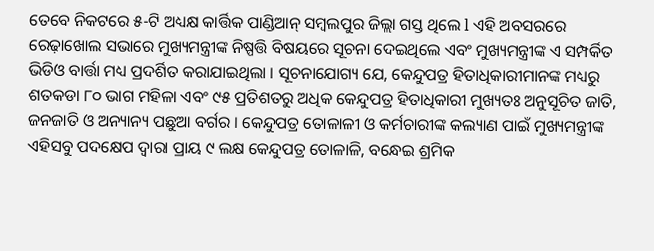ତେବେ ନିକଟରେ ୫-ଟି ଅଧ୍ୟକ୍ଷ କାର୍ତ୍ତିକ ପାଣ୍ଡିଆନ୍ ସମ୍ବଲପୁର ଜିଲ୍ଲା ଗସ୍ତ ଥିଲେ l ଏହି ଅବସରରେ ରେଢ଼ାଖୋଲ ସଭାରେ ମୁଖ୍ୟମନ୍ତ୍ରୀଙ୍କ ନିଷ୍ପତ୍ତି ବିଷୟରେ ସୂଚନା ଦେଇଥିଲେ ଏବଂ ମୁଖ୍ୟମନ୍ତ୍ରୀଙ୍କ ଏ ସମ୍ପର୍କିତ ଭିଡିଓ ବାର୍ତ୍ତା ମଧ୍ୟ ପ୍ରଦର୍ଶିତ କରାଯାଇଥିଲା । ସୂଚନାଯୋଗ୍ୟ ଯେ, କେନ୍ଦୁପତ୍ର ହିତାଧିକାରୀମାନଙ୍କ ମଧ୍ୟରୁ ଶତକଡା ୮୦ ଭାଗ ମହିଳା ଏବଂ ୯୫ ପ୍ରତିଶତରୁ ଅଧିକ କେନ୍ଦୁପତ୍ର ହିତାଧିକାରୀ ମୁଖ୍ୟତଃ ଅନୁସୂଚିତ ଜାତି, ଜନଜାତି ଓ ଅନ୍ୟାନ୍ୟ ପଛୁଆ ବର୍ଗର । କେନ୍ଦୁପତ୍ର ତୋଳାଳୀ ଓ କର୍ମଚାରୀଙ୍କ କଲ୍ୟାଣ ପାଇଁ ମୁଖ୍ୟମନ୍ତ୍ରୀଙ୍କ ଏହିସବୁ ପଦକ୍ଷେପ ଦ୍ବାରା ପ୍ରାୟ ୯ ଲକ୍ଷ କେନ୍ଦୁପତ୍ର ତୋଳାଳି, ବନ୍ଧେଇ ଶ୍ରମିକ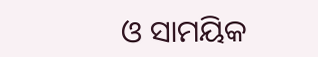ଓ ସାମୟିକ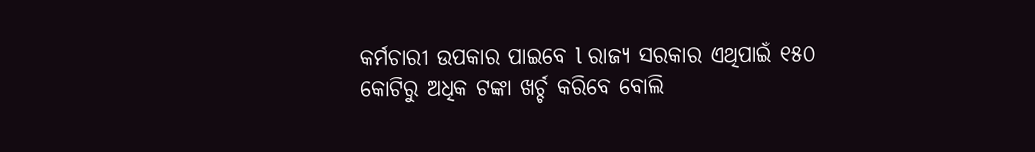କର୍ମଚାରୀ ଉପକାର ପାଇବେ l ରାଜ୍ୟ ସରକାର ଏଥିପାଇଁ ୧୫୦ କୋଟିରୁ ଅଧିକ ଟଙ୍କା ଖର୍ଚ୍ଚ କରିବେ ବୋଲି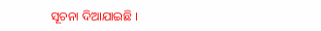ସୂଚନା ଦିଆଯାଇଛି ।